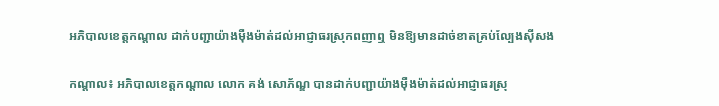អភិបាលខេត្តកណ្តាល ដាក់បញ្ជាយ៉ាងម៉ឺងម៉ាត់ដល់អាជ្ញាធរស្រុកពញាឮ មិនឱ្យមានដាច់ខាតគ្រប់ល្បែងស៊ីសង

កណ្ដាល៖ អភិបាលខេត្តកណ្ដាល លោក គង់ សោភ័ណ្ឌ បានដាក់បញ្ជាយ៉ាងម៉ឺងម៉ាត់ដល់អាជ្ញាធរស្រុ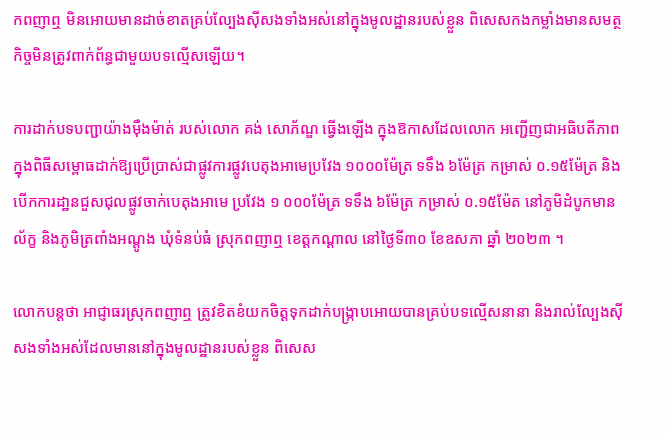កពញាឮ មិនអោយមានដាច់ខាតគ្រប់ល្បែងស៊ីសងទាំងអស់នៅក្នុងមូលដ្ឋានរបស់ខ្លួន ពិសេសកងកម្លាំងមានសមត្ថកិច្ចមិនត្រូវពាក់ព័ន្ធជាមួយបទល្មើសឡើយ។

ការដាក់បទបញ្ជាយ៉ាងម៉ឺងម៉ាត់ របស់លោក គង់ សោភ័ណ្ឌ ធ្វើងឡើង ក្នុងឱកាសដែលលោក អញ្ជើញជាអធិបតីភាពក្នុងពិធីសម្ពោធដាក់ឱ្យប្រើប្រាស់ជាផ្លូវការផ្លូវបេតុងអាមេប្រវែង ១០០០ម៉ែត្រ ទទឹង ៦ម៉ែត្រ កម្រាស់ ០.១៥ម៉ែត្រ និងបើកការដា្ឋនជួសជុលផ្លូវចាក់បេតុងអាមេ ប្រវែង ១ ០០០ម៉ែត្រ ទទឹង ៦ម៉ែត្រ កម្រាស់ ០.១៥ម៉ែត នៅភូមិដំបូកមានល័ក្ខ និងភូមិត្រពាំងអណ្តូង ឃុំទំនប់ធំ ស្រុកពញាឮ ខេត្តកណ្ដាល នៅថ្ងៃទី៣០ ខែឧសភា ឆ្នាំ ២០២៣ ។

លោកបន្តថា អាជ្ញាធរស្រុកពញាឮ ត្រូវខិតខំយកចិត្តទុកដាក់បង្ក្រាបអោយបានគ្រប់បទល្មើសនានា និងរាល់ល្បែងស៊ីសងទាំងអស់ដែលមាននៅក្នុងមូលដ្ឋានរបស់ខ្លួន ពិសេស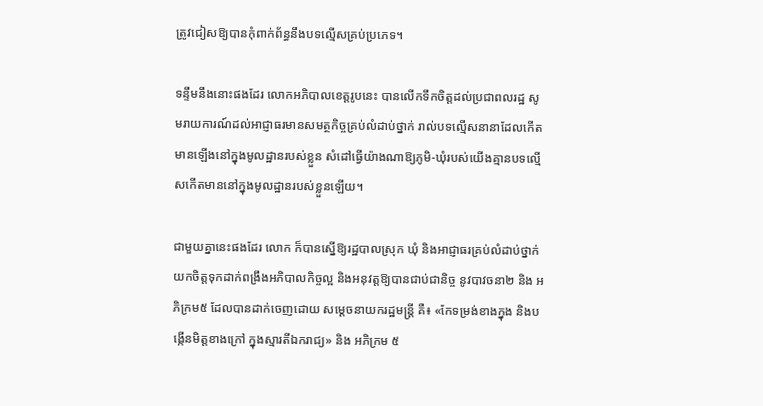ត្រូវជៀសឱ្យបានកុំពាក់ព័ន្ធនឹងបទល្មើសគ្រប់ប្រភេទ។

ទន្ទឹមនឹងនោះផងដែរ លោកអភិបាលខេត្តរូបនេះ បានលើកទឹកចិត្តដល់ប្រជាពលរដ្ឋ សូមរាយការណ៍ដល់អាជ្ញាធរមានសមត្ថកិច្ចគ្រប់លំដាប់ថ្នាក់ រាល់បទល្មើសនានាដែលកើតមានឡើងនៅក្នុងមូលដ្ឋានរបស់ខ្លួន សំដៅធ្វើយ៉ាងណាឱ្យភូមិ-ឃុំរបស់យើងគ្មានបទល្មើសកើតមាននៅក្នុងមូលដ្ឋានរបស់ខ្លួនឡើយ។

ជាមួយគ្នានេះផងដែរ លោក ក៏បានស្នើឱ្យរដ្ឋបាលស្រុក ឃុំ និងអាជ្ញាធរគ្រប់លំដាប់ថ្នាក់ យកចិត្តទុកដាក់ពង្រឹងអភិបាលកិច្ចល្អ និងអនុវត្តឱ្យបានជាប់ជានិច្ច នូវបាវចនា២ និង អភិក្រម៥ ដែលបានដាក់ចេញដោយ សម្ដេចនាយករដ្ឋមន្ត្រី គឺ៖ «កែទម្រង់ខាងក្នុង និងបង្កើនមិត្តខាងក្រៅ ក្នុងស្មារតីឯករាជ្យ» និង អភិក្រម ៥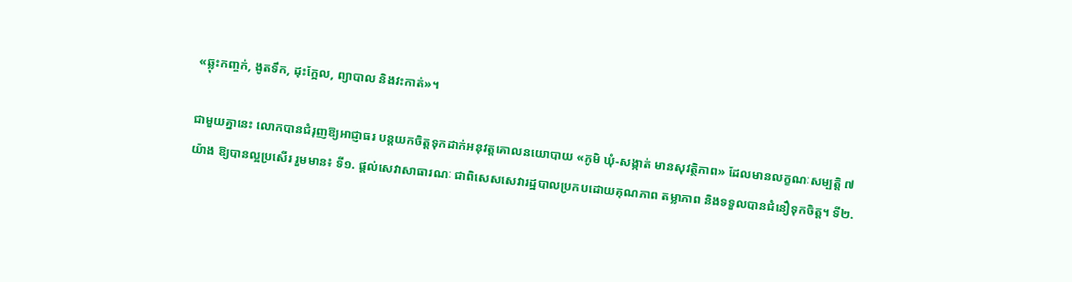«ឆ្លុះកញ្ចក់, ងូតទឹក, ដុះក្អែល, ព្យាបាល និងវះកាត់»។

ជាមួយគ្នានេះ លោកបានជំរុញឱ្យអាជ្ញាធរ បន្តយកចិត្តទុកដាក់អនុវត្តគោលនយោបាយ «ភូមិ ឃុំ-សង្កាត់ មានសុវត្ថិភាព» ដែលមានលក្ខណៈសម្បត្តិ ៧យ៉ាង ឱ្យបានល្អប្រសើរ រួមមាន៖ ទី១. ផ្តល់សេវាសាធារណៈ ជាពិសេសសេវារដ្ឋបាលប្រកបដោយគុណភាព តម្លាភាព និងទទួលបានជំនឿទុកចិត្ត។ ទី២.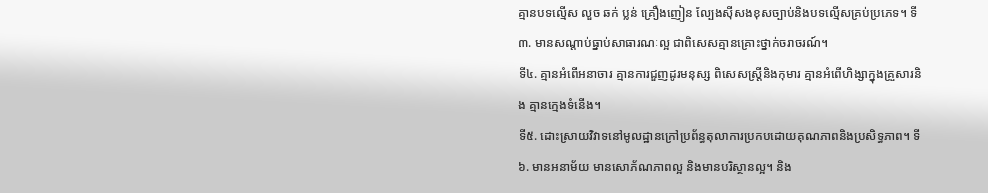គ្មានបទល្មើស លួច ឆក់ ប្លន់ គ្រឿងញៀន ល្បែងស៊ីសងខុសច្បាប់និងបទល្មើសគ្រប់ប្រភេទ។ ទី៣. មានសណ្តាប់ធ្នាប់សាធារណៈល្អ ជាពិសេសគ្មានគ្រោះថ្នាក់ចរាចរណ៍។
ទី៤. គ្មានអំពើអនាចារ គ្មានការជួញដូរមនុស្ស ពិសេសស្ត្រីនិងកុមារ គ្មានអំពើហិង្សាក្នុងគ្រួសារនិង គ្មានក្មេងទំនើង។
ទី៥. ដោះស្រាយវិវាទនៅមូលដ្ឋានក្រៅប្រព័ន្ធតុលាការប្រកបដោយគុណភាពនិងប្រសិទ្ធភាព។ ទី៦. មានអនាម័យ មានសោភ័ណភាពល្អ និងមានបរិស្ថានល្អ។ និង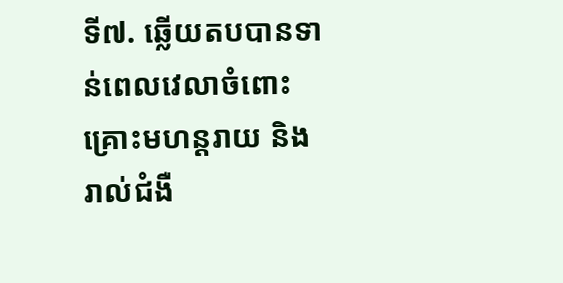ទី៧. ឆ្លើយតបបានទាន់ពេលវេលាចំពោះ គ្រោះមហន្តរាយ និង រាល់ជំងឺ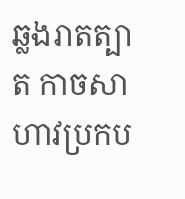ឆ្លងរាតត្បាត កាចសាហាវប្រកប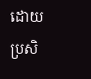ដោយប្រសិ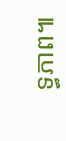ទ្ធភាព៕